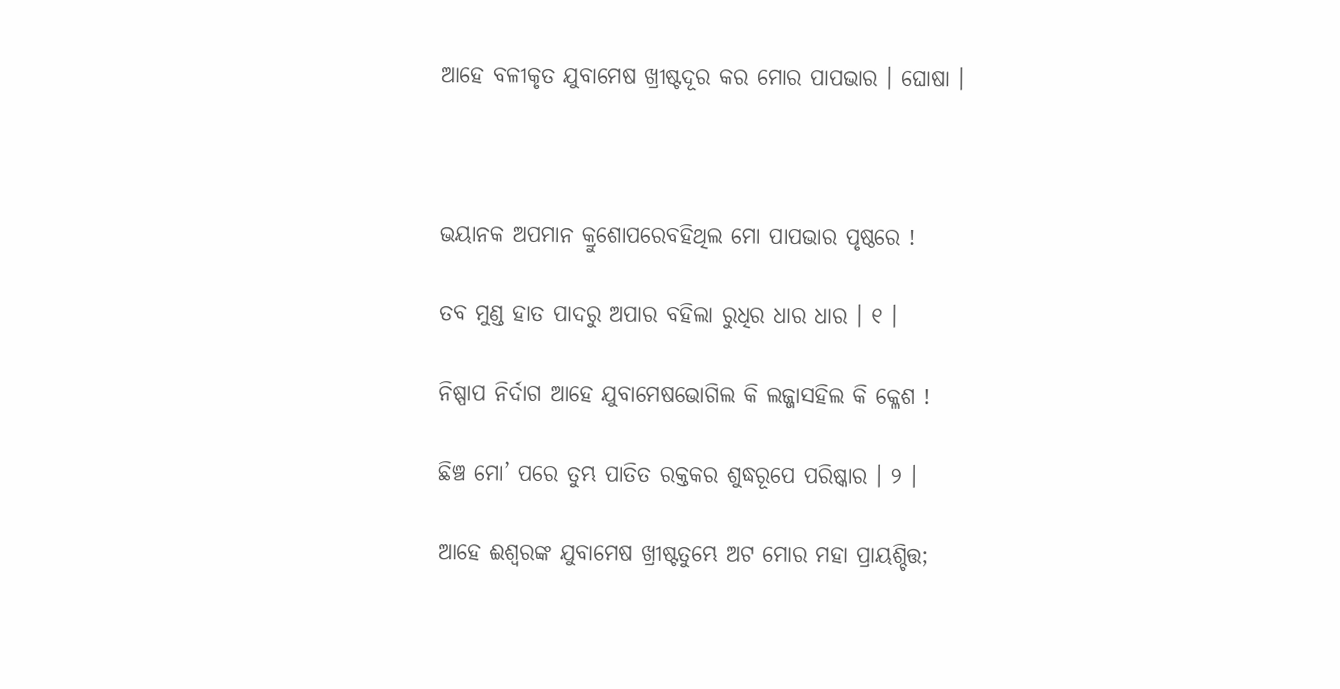ଆହେ ବଳୀକୃତ ଯୁବାମେଷ ଖ୍ରୀଷ୍ଟଦୂର କର ମୋର ପାପଭାର । ଘୋଷା ।



ଭୟାନକ ଅପମାନ କ୍ରୁଶୋପରେବହିଥିଲ ମୋ ପାପଭାର ପୃଷ୍ଠରେ !

ତବ ମୁଣ୍ଡ ହାତ ପାଦରୁ ଅପାର ବହିଲା ରୁଧିର ଧାର ଧାର । ୧ ।

ନିଷ୍ପାପ ନିର୍ଦାଗ ଆହେ ଯୁବାମେଷଭୋଗିଲ କି ଲଜ୍ଜାସହିଲ କି କ୍ଳେଶ !

ଛିଞ୍ଚ ମୋ’ ପରେ ତୁମ୍ଭ ପାତିତ ରକ୍ତକର ଶୁଦ୍ଧରୂପେ ପରିଷ୍କାର । ୨ ।

ଆହେ ଈଶ୍ୱରଙ୍କ ଯୁବାମେଷ ଖ୍ରୀଷ୍ଟତୁମ୍ଭେ ଅଟ ମୋର ମହା ପ୍ରାୟଶ୍ଚିତ୍ତ;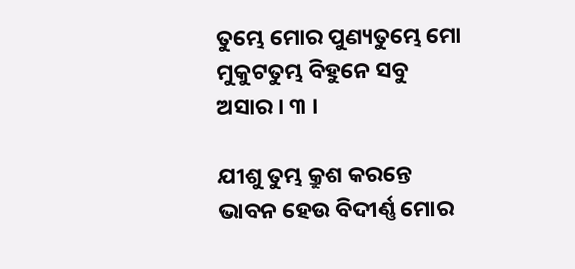ତୁମ୍ଭେ ମୋର ପୁଣ୍ୟତୁମ୍ଭେ ମୋ ମୁକୁଟତୁମ୍ଭ ବିହୁନେ ସବୁ ଅସାର । ୩ ।

ଯୀଶୁ ତୁମ୍ଭ କ୍ରୁଶ କରନ୍ତେ ଭାବନ ହେଉ ବିଦୀର୍ଣ୍ଣ ମୋର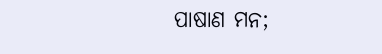ପାଷାଣ ମନ;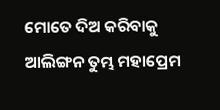ମୋତେ ଦିଅ କରିବାକୁ ଆଲିଙ୍ଗନ ତୁମ୍ଭ ମହାପ୍ରେମ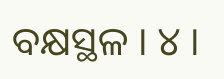ବକ୍ଷସ୍ଥଳ । ୪ ।